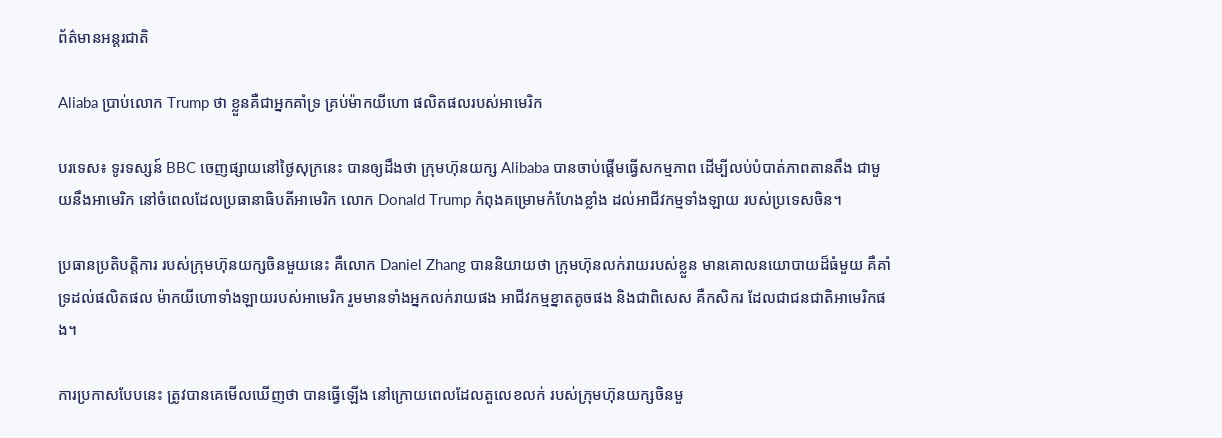ព័ត៌មានអន្តរជាតិ

Aliaba ប្រាប់លោក Trump ថា ខ្លួនគឺជាអ្នកគាំទ្រ គ្រប់ម៉ាកយីហោ ផលិតផលរបស់អាមេរិក

បរទេស៖ ទូរទស្សន៍ BBC ចេញផ្សាយនៅថ្ងៃសុក្រនេះ បានឲ្យដឹងថា ក្រុមហ៊ុនយក្ស Alibaba បានចាប់ផ្តើមធ្វើសកម្មភាព ដើម្បីលប់បំបាត់ភាពតានតឹង ជាមួយនឹងអាមេរិក នៅចំពេលដែលប្រធានាធិបតីអាមេរិក លោក Donald Trump កំពុងគម្រោមកំហែងខ្លាំង ដល់អាជីវកម្មទាំងឡាយ របស់ប្រទេសចិន។

ប្រធានប្រតិបត្តិការ របស់ក្រុមហ៊ុនយក្សចិនមួយនេះ គឺលោក Daniel Zhang បាននិយាយថា ក្រុមហ៊ុនលក់រាយរបស់ខ្លួន មានគោលនយោបាយដ៏ធំមួយ គឺគាំទ្រដល់ផលិតផល ម៉ាកយីហោទាំងឡាយរបស់អាមេរិក រួមមានទាំងអ្នកលក់រាយផង អាជីវកម្មខ្នាតតូចផង និងជាពិសេស គឺកសិករ ដែលជាជនជាតិអាមេរិកផង។

ការប្រកាសបែបនេះ ត្រូវបានគេមើលឃើញថា បានធ្វើឡើង នៅក្រោយពេលដែលតួលេខលក់ របស់ក្រុមហ៊ុនយក្សចិនមួ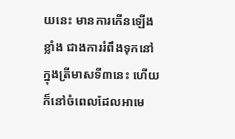យនេះ មានការកើនឡើងខ្លាំង ជាងការរំពឹងទុកនៅក្នុងត្រីមាសទី៣នេះ ហើយក៏នៅចំពេលដែលអាមេ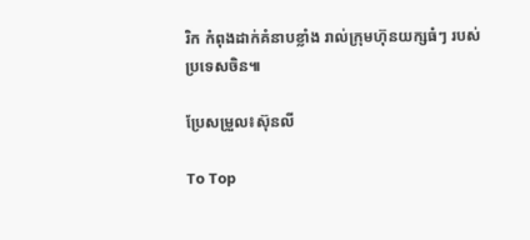រិក កំពុងដាក់គំនាបខ្លាំង រាល់ក្រុមហ៊ុនយក្សធំៗ របស់ប្រទេសចិន៕

ប្រែសម្រួល៖ស៊ុនលី

To Top